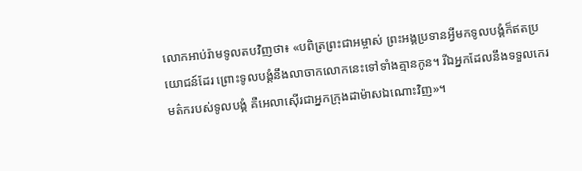លោកអាប់រ៉ាមទូលតបវិញថា៖ «បពិត្រព្រះជាអម្ចាស់ ព្រះអង្គប្រទានអ្វីមកទូលបង្គំក៏ឥតប្រយោជន៍ដែរ ព្រោះទូលបង្គំនឹងលាចាកលោកនេះទៅទាំងគ្មានកូន។ រីឯអ្នកដែលនឹងទទួលកេរមត៌ករបស់ទូលបង្គំ គឺអេលាស៊ើរជាអ្នកក្រុងដាម៉ាសឯណោះវិញ»។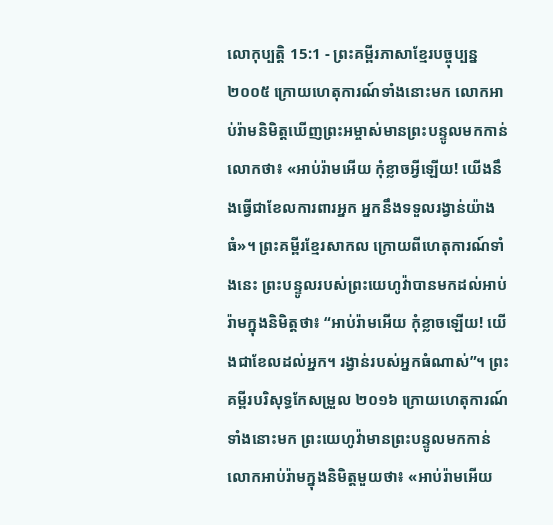លោកុប្បត្តិ 15:1 - ព្រះគម្ពីរភាសាខ្មែរបច្ចុប្បន្ន ២០០៥ ក្រោយហេតុការណ៍ទាំងនោះមក លោកអាប់រ៉ាមនិមិត្តឃើញព្រះអម្ចាស់មានព្រះបន្ទូលមកកាន់លោកថា៖ «អាប់រ៉ាមអើយ កុំខ្លាចអ្វីឡើយ! យើងនឹងធ្វើជាខែលការពារអ្នក អ្នកនឹងទទួលរង្វាន់យ៉ាងធំ»។ ព្រះគម្ពីរខ្មែរសាកល ក្រោយពីហេតុការណ៍ទាំងនេះ ព្រះបន្ទូលរបស់ព្រះយេហូវ៉ាបានមកដល់អាប់រ៉ាមក្នុងនិមិត្តថា៖ “អាប់រ៉ាមអើយ កុំខ្លាចឡើយ! យើងជាខែលដល់អ្នក។ រង្វាន់របស់អ្នកធំណាស់”។ ព្រះគម្ពីរបរិសុទ្ធកែសម្រួល ២០១៦ ក្រោយហេតុការណ៍ទាំងនោះមក ព្រះយេហូវ៉ាមានព្រះបន្ទូលមកកាន់លោកអាប់រ៉ាមក្នុងនិមិត្តមួយថា៖ «អាប់រ៉ាមអើយ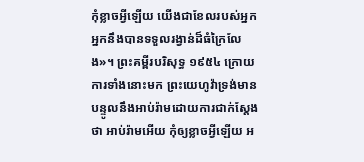កុំខ្លាចអ្វីឡើយ យើងជាខែលរបស់អ្នក អ្នកនឹងបានទទួលរង្វាន់ដ៏ធំក្រៃលែង»។ ព្រះគម្ពីរបរិសុទ្ធ ១៩៥៤ ក្រោយការទាំងនោះមក ព្រះយេហូវ៉ាទ្រង់មានបន្ទូលនឹងអាប់រ៉ាមដោយការជាក់ស្តែងថា អាប់រ៉ាមអើយ កុំឲ្យខ្លាចអ្វីឡើយ អ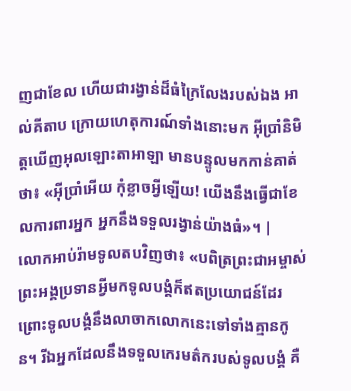ញជាខែល ហើយជារង្វាន់ដ៏ធំក្រៃលែងរបស់ឯង អាល់គីតាប ក្រោយហេតុការណ៍ទាំងនោះមក អ៊ីប្រាំនិមិត្តឃើញអុលឡោះតាអាឡា មានបន្ទូលមកកាន់គាត់ថា៖ «អ៊ីប្រាំអើយ កុំខ្លាចអ្វីឡើយ! យើងនឹងធ្វើជាខែលការពារអ្នក អ្នកនឹងទទួលរង្វាន់យ៉ាងធំ»។ |
លោកអាប់រ៉ាមទូលតបវិញថា៖ «បពិត្រព្រះជាអម្ចាស់ ព្រះអង្គប្រទានអ្វីមកទូលបង្គំក៏ឥតប្រយោជន៍ដែរ ព្រោះទូលបង្គំនឹងលាចាកលោកនេះទៅទាំងគ្មានកូន។ រីឯអ្នកដែលនឹងទទួលកេរមត៌ករបស់ទូលបង្គំ គឺ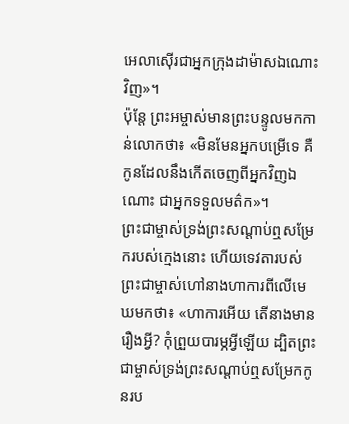អេលាស៊ើរជាអ្នកក្រុងដាម៉ាសឯណោះវិញ»។
ប៉ុន្តែ ព្រះអម្ចាស់មានព្រះបន្ទូលមកកាន់លោកថា៖ «មិនមែនអ្នកបម្រើទេ គឺកូនដែលនឹងកើតចេញពីអ្នកវិញឯណោះ ជាអ្នកទទួលមត៌ក»។
ព្រះជាម្ចាស់ទ្រង់ព្រះសណ្ដាប់ឮសម្រែករបស់ក្មេងនោះ ហើយទេវតារបស់ព្រះជាម្ចាស់ហៅនាងហាការពីលើមេឃមកថា៖ «ហាការអើយ តើនាងមានរឿងអ្វី? កុំព្រួយបារម្ភអ្វីឡើយ ដ្បិតព្រះជាម្ចាស់ទ្រង់ព្រះសណ្ដាប់ឮសម្រែកកូនរប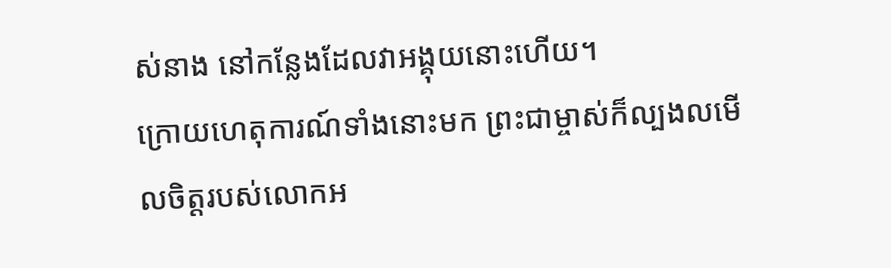ស់នាង នៅកន្លែងដែលវាអង្គុយនោះហើយ។
ក្រោយហេតុការណ៍ទាំងនោះមក ព្រះជាម្ចាស់ក៏ល្បងលមើលចិត្តរបស់លោកអ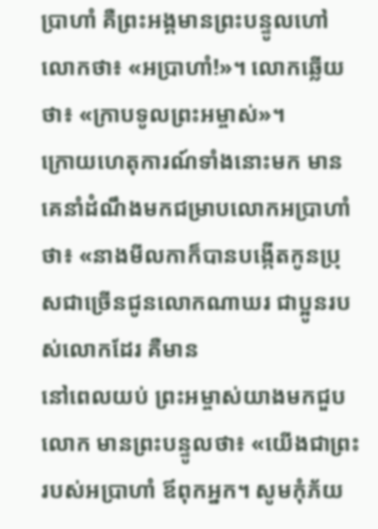ប្រាហាំ គឺព្រះអង្គមានព្រះបន្ទូលហៅលោកថា៖ «អប្រាហាំ!»។ លោកឆ្លើយថា៖ «ក្រាបទូលព្រះអម្ចាស់»។
ក្រោយហេតុការណ៍ទាំងនោះមក មានគេនាំដំណឹងមកជម្រាបលោកអប្រាហាំថា៖ «នាងមីលកាក៏បានបង្កើតកូនប្រុសជាច្រើនជូនលោកណាឃរ ជាប្អូនរបស់លោកដែរ គឺមាន
នៅពេលយប់ ព្រះអម្ចាស់យាងមកជួបលោក មានព្រះបន្ទូលថា៖ «យើងជាព្រះរបស់អប្រាហាំ ឪពុកអ្នក។ សូមកុំភ័យ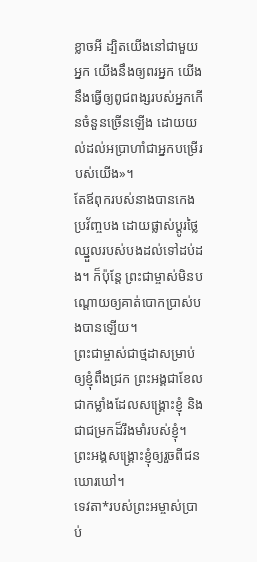ខ្លាចអី ដ្បិតយើងនៅជាមួយអ្នក យើងនឹងឲ្យពរអ្នក យើងនឹងធ្វើឲ្យពូជពង្សរបស់អ្នកកើនចំនួនច្រើនឡើង ដោយយល់ដល់អប្រាហាំជាអ្នកបម្រើរបស់យើង»។
តែឪពុករបស់នាងបានកេងប្រវ័ញ្ចបង ដោយផ្លាស់ប្ដូរថ្លៃឈ្នួលរបស់បងដល់ទៅដប់ដង។ ក៏ប៉ុន្តែ ព្រះជាម្ចាស់មិនបណ្តោយឲ្យគាត់បោកប្រាស់បងបានឡើយ។
ព្រះជាម្ចាស់ជាថ្មដាសម្រាប់ឲ្យខ្ញុំពឹងជ្រក ព្រះអង្គជាខែល ជាកម្លាំងដែលសង្គ្រោះខ្ញុំ និងជាជម្រកដ៏រឹងមាំរបស់ខ្ញុំ។ ព្រះអង្គសង្គ្រោះខ្ញុំឲ្យរួចពីជនឃោរឃៅ។
ទេវតា*របស់ព្រះអម្ចាស់ប្រាប់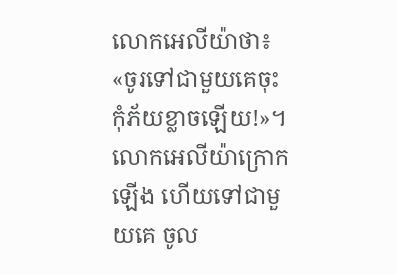លោកអេលីយ៉ាថា៖ «ចូរទៅជាមួយគេចុះ កុំភ័យខ្លាចឡើយ!»។ លោកអេលីយ៉ាក្រោកឡើង ហើយទៅជាមួយគេ ចូល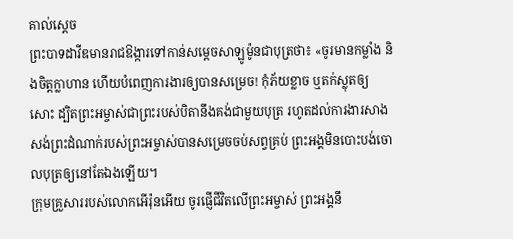គាល់ស្ដេច
ព្រះបាទដាវីឌមានរាជឱង្ការទៅកាន់សម្ដេចសាឡូម៉ូនជាបុត្រថា៖ «ចូរមានកម្លាំង និងចិត្តក្លាហាន ហើយបំពេញការងារឲ្យបានសម្រេច! កុំភ័យខ្លាច ឬតក់ស្លុតឲ្យសោះ ដ្បិតព្រះអម្ចាស់ជាព្រះរបស់បិតានឹងគង់ជាមួយបុត្រ រហូតដល់ការងារសាងសង់ព្រះដំណាក់របស់ព្រះអម្ចាស់បានសម្រេចចប់សព្វគ្រប់ ព្រះអង្គមិនបោះបង់ចោលបុត្រឲ្យនៅតែឯងឡើយ។
ក្រុមគ្រួសាររបស់លោកអើរ៉ុនអើយ ចូរផ្ញើជីវិតលើព្រះអម្ចាស់ ព្រះអង្គនឹ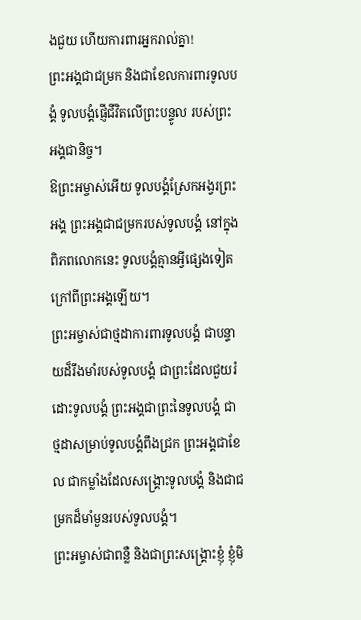ងជួយ ហើយការពារអ្នករាល់គ្នា!
ព្រះអង្គជាជម្រក និងជាខែលការពារទូលបង្គំ ទូលបង្គំផ្ញើជីវិតលើព្រះបន្ទូល របស់ព្រះអង្គជានិច្ច។
ឱព្រះអម្ចាស់អើយ ទូលបង្គំស្រែកអង្វរព្រះអង្គ ព្រះអង្គជាជម្រករបស់ទូលបង្គំ នៅក្នុងពិភពលោកនេះ ទូលបង្គំគ្មានអ្វីផ្សេងទៀតក្រៅពីព្រះអង្គឡើយ។
ព្រះអម្ចាស់ជាថ្មដាការពារទូលបង្គំ ជាបន្ទាយដ៏រឹងមាំរបស់ទូលបង្គំ ជាព្រះដែលជួយរំដោះទូលបង្គំ ព្រះអង្គជាព្រះនៃទូលបង្គំ ជាថ្មដាសម្រាប់ទូលបង្គំពឹងជ្រក ព្រះអង្គជាខែល ជាកម្លាំងដែលសង្គ្រោះទូលបង្គំ និងជាជម្រកដ៏មាំមួនរបស់ទូលបង្គំ។
ព្រះអម្ចាស់ជាពន្លឺ និងជាព្រះសង្គ្រោះខ្ញុំ ខ្ញុំមិ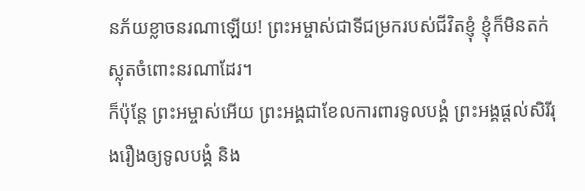នភ័យខ្លាចនរណាឡើយ! ព្រះអម្ចាស់ជាទីជម្រករបស់ជីវិតខ្ញុំ ខ្ញុំក៏មិនតក់ស្លុតចំពោះនរណាដែរ។
ក៏ប៉ុន្តែ ព្រះអម្ចាស់អើយ ព្រះអង្គជាខែលការពារទូលបង្គំ ព្រះអង្គផ្ដល់សិរីរុងរឿងឲ្យទូលបង្គំ និង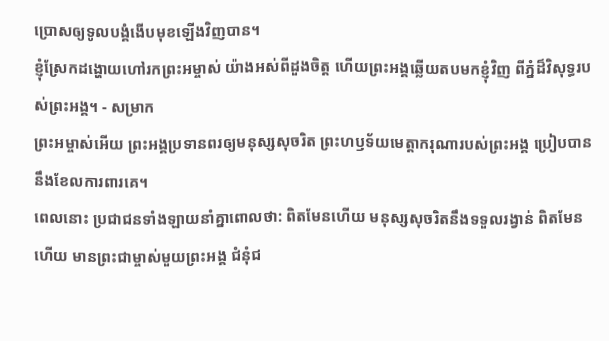ប្រោសឲ្យទូលបង្គំងើបមុខឡើងវិញបាន។
ខ្ញុំស្រែកដង្ហោយហៅរកព្រះអម្ចាស់ យ៉ាងអស់ពីដួងចិត្ត ហើយព្រះអង្គឆ្លើយតបមកខ្ញុំវិញ ពីភ្នំដ៏វិសុទ្ធរបស់ព្រះអង្គ។ - សម្រាក
ព្រះអម្ចាស់អើយ ព្រះអង្គប្រទានពរឲ្យមនុស្សសុចរិត ព្រះហឫទ័យមេត្តាករុណារបស់ព្រះអង្គ ប្រៀបបាននឹងខែលការពារគេ។
ពេលនោះ ប្រជាជនទាំងឡាយនាំគ្នាពោលថា: ពិតមែនហើយ មនុស្សសុចរិតនឹងទទួលរង្វាន់ ពិតមែនហើយ មានព្រះជាម្ចាស់មួយព្រះអង្គ ជំនុំជ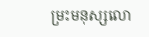ម្រះមនុស្សលោ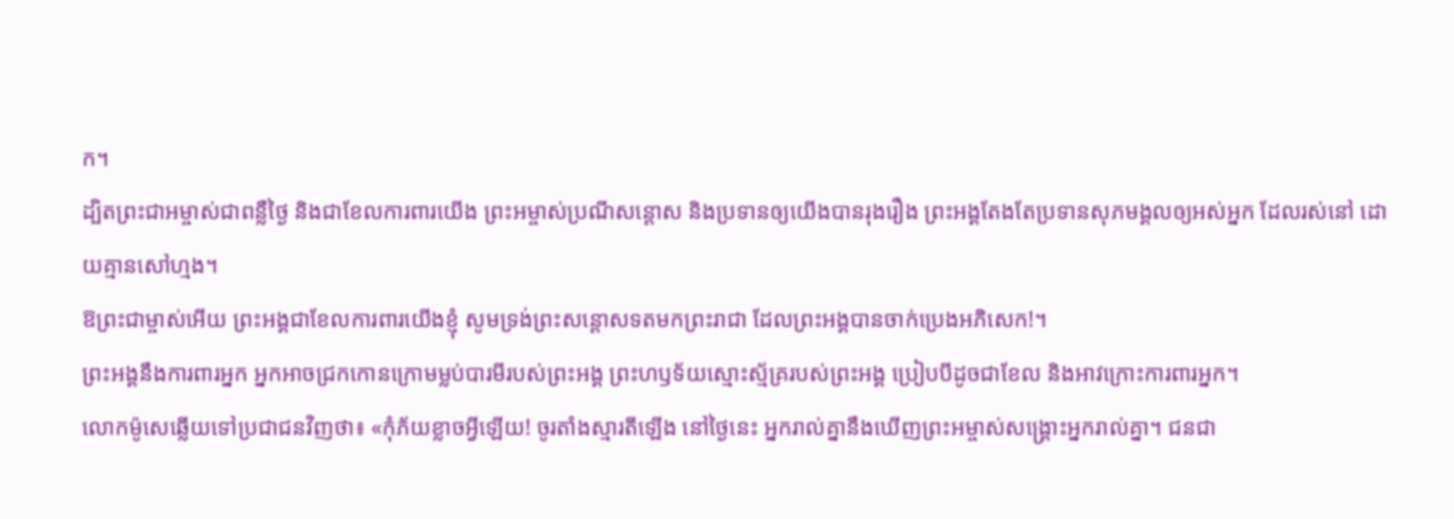ក។
ដ្បិតព្រះជាអម្ចាស់ជាពន្លឺថ្ងៃ និងជាខែលការពារយើង ព្រះអម្ចាស់ប្រណីសន្ដោស និងប្រទានឲ្យយើងបានរុងរឿង ព្រះអង្គតែងតែប្រទានសុភមង្គលឲ្យអស់អ្នក ដែលរស់នៅ ដោយគ្មានសៅហ្មង។
ឱព្រះជាម្ចាស់អើយ ព្រះអង្គជាខែលការពារយើងខ្ញុំ សូមទ្រង់ព្រះសន្ដោសទតមកព្រះរាជា ដែលព្រះអង្គបានចាក់ប្រេងអភិសេក!។
ព្រះអង្គនឹងការពារអ្នក អ្នកអាចជ្រកកោនក្រោមម្លប់បារមីរបស់ព្រះអង្គ ព្រះហឫទ័យស្មោះស្ម័គ្ររបស់ព្រះអង្គ ប្រៀបបីដូចជាខែល និងអាវក្រោះការពារអ្នក។
លោកម៉ូសេឆ្លើយទៅប្រជាជនវិញថា៖ «កុំភ័យខ្លាចអ្វីឡើយ! ចូរតាំងស្មារតីឡើង នៅថ្ងៃនេះ អ្នករាល់គ្នានឹងឃើញព្រះអម្ចាស់សង្គ្រោះអ្នករាល់គ្នា។ ជនជា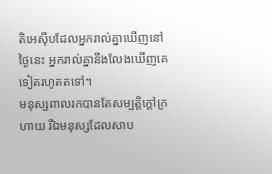តិអេស៊ីបដែលអ្នករាល់គ្នាឃើញនៅថ្ងៃនេះ អ្នករាល់គ្នានឹងលែងឃើញគេទៀតរហូតតទៅ។
មនុស្សពាលរកបានតែសម្បត្តិក្ដៅក្រហាយ រីឯមនុស្សដែលសាប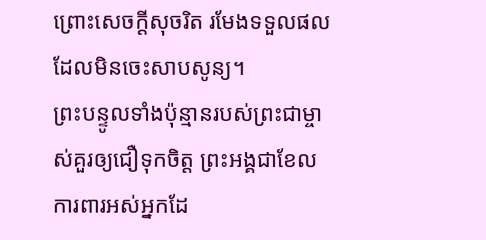ព្រោះសេចក្ដីសុចរិត រមែងទទួលផលដែលមិនចេះសាបសូន្យ។
ព្រះបន្ទូលទាំងប៉ុន្មានរបស់ព្រះជាម្ចាស់គួរឲ្យជឿទុកចិត្ត ព្រះអង្គជាខែលការពារអស់អ្នកដែ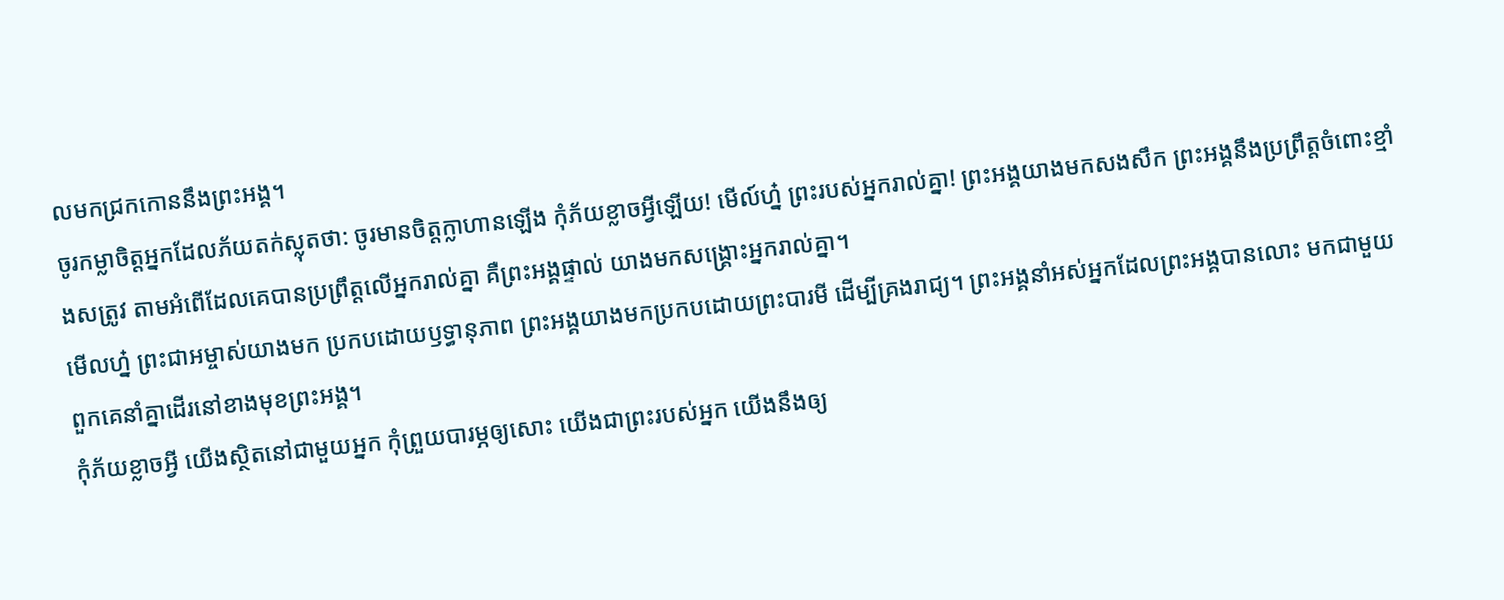លមកជ្រកកោននឹងព្រះអង្គ។
ចូរកម្លាចិត្តអ្នកដែលភ័យតក់ស្លុតថា: ចូរមានចិត្តក្លាហានឡើង កុំភ័យខ្លាចអ្វីឡើយ! មើល៍ហ្ន៎ ព្រះរបស់អ្នករាល់គ្នា! ព្រះអង្គយាងមកសងសឹក ព្រះអង្គនឹងប្រព្រឹត្តចំពោះខ្មាំងសត្រូវ តាមអំពើដែលគេបានប្រព្រឹត្តលើអ្នករាល់គ្នា គឺព្រះអង្គផ្ទាល់ យាងមកសង្គ្រោះអ្នករាល់គ្នា។
មើលហ្ន៎ ព្រះជាអម្ចាស់យាងមក ប្រកបដោយឫទ្ធានុភាព ព្រះអង្គយាងមកប្រកបដោយព្រះបារមី ដើម្បីគ្រងរាជ្យ។ ព្រះអង្គនាំអស់អ្នកដែលព្រះអង្គបានលោះ មកជាមួយ ពួកគេនាំគ្នាដើរនៅខាងមុខព្រះអង្គ។
កុំភ័យខ្លាចអ្វី យើងស្ថិតនៅជាមួយអ្នក កុំព្រួយបារម្ភឲ្យសោះ យើងជាព្រះរបស់អ្នក យើងនឹងឲ្យ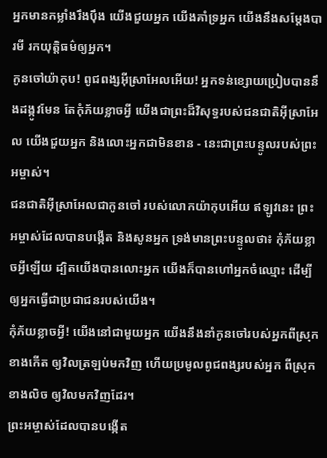អ្នកមានកម្លាំងរឹងប៉ឹង យើងជួយអ្នក យើងគាំទ្រអ្នក យើងនឹងសម្តែងបារមី រកយុត្តិធម៌ឲ្យអ្នក។
កូនចៅយ៉ាកុប! ពូជពង្សអ៊ីស្រាអែលអើយ! អ្នកទន់ខ្សោយប្រៀបបាននឹងដង្កូវមែន តែកុំភ័យខ្លាចអ្វី យើងជាព្រះដ៏វិសុទ្ធរបស់ជនជាតិអ៊ីស្រាអែល យើងជួយអ្នក និងលោះអ្នកជាមិនខាន - នេះជាព្រះបន្ទូលរបស់ព្រះអម្ចាស់។
ជនជាតិអ៊ីស្រាអែលជាកូនចៅ របស់លោកយ៉ាកុបអើយ ឥឡូវនេះ ព្រះអម្ចាស់ដែលបានបង្កើត និងសូនអ្នក ទ្រង់មានព្រះបន្ទូលថា៖ កុំភ័យខ្លាចអ្វីឡើយ ដ្បិតយើងបានលោះអ្នក យើងក៏បានហៅអ្នកចំឈ្មោះ ដើម្បីឲ្យអ្នកធ្វើជាប្រជាជនរបស់យើង។
កុំភ័យខ្លាចអ្វី! យើងនៅជាមួយអ្នក យើងនឹងនាំកូនចៅរបស់អ្នកពីស្រុកខាងកើត ឲ្យវិលត្រឡប់មកវិញ ហើយប្រមូលពូជពង្សរបស់អ្នក ពីស្រុកខាងលិច ឲ្យវិលមកវិញដែរ។
ព្រះអម្ចាស់ដែលបានបង្កើត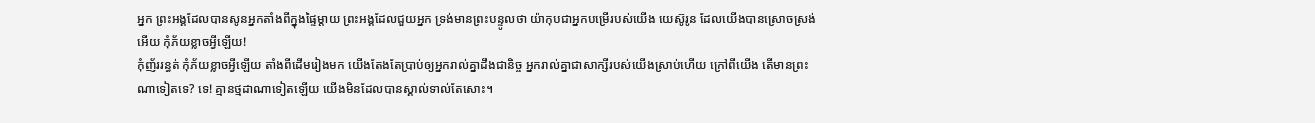អ្នក ព្រះអង្គដែលបានសូនអ្នកតាំងពីក្នុងផ្ទៃម្ដាយ ព្រះអង្គដែលជួយអ្នក ទ្រង់មានព្រះបន្ទូលថា យ៉ាកុបជាអ្នកបម្រើរបស់យើង យេស៊ូរូន ដែលយើងបានស្រោចស្រង់អើយ កុំភ័យខ្លាចអ្វីឡើយ!
កុំញ័ររន្ធត់ កុំភ័យខ្លាចអ្វីឡើយ តាំងពីដើមរៀងមក យើងតែងតែប្រាប់ឲ្យអ្នករាល់គ្នាដឹងជានិច្ច អ្នករាល់គ្នាជាសាក្សីរបស់យើងស្រាប់ហើយ ក្រៅពីយើង តើមានព្រះណាទៀតទេ? ទេ! គ្មានថ្មដាណាទៀតឡើយ យើងមិនដែលបានស្គាល់ទាល់តែសោះ។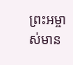ព្រះអម្ចាស់មាន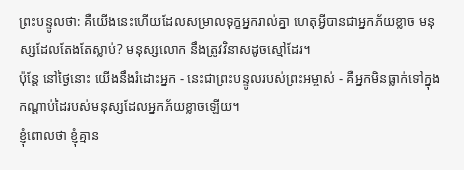ព្រះបន្ទូលថា: គឺយើងនេះហើយដែលសម្រាលទុក្ខអ្នករាល់គ្នា ហេតុអ្វីបានជាអ្នកភ័យខ្លាច មនុស្សដែលតែងតែស្លាប់? មនុស្សលោក នឹងត្រូវវិនាសដូចស្មៅដែរ។
ប៉ុន្តែ នៅថ្ងៃនោះ យើងនឹងរំដោះអ្នក - នេះជាព្រះបន្ទូលរបស់ព្រះអម្ចាស់ - គឺអ្នកមិនធ្លាក់ទៅក្នុងកណ្ដាប់ដៃរបស់មនុស្សដែលអ្នកភ័យខ្លាចឡើយ។
ខ្ញុំពោលថា ខ្ញុំគ្មាន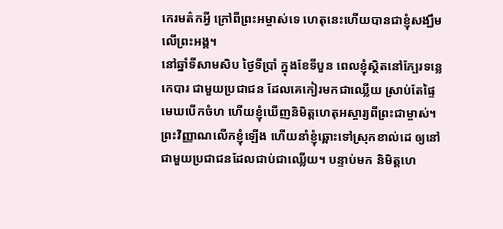កេរមត៌កអ្វី ក្រៅពីព្រះអម្ចាស់ទេ ហេតុនេះហើយបានជាខ្ញុំសង្ឃឹមលើព្រះអង្គ។
នៅឆ្នាំទីសាមសិប ថ្ងៃទីប្រាំ ក្នុងខែទីបួន ពេលខ្ញុំស្ថិតនៅក្បែរទន្លេកេបារ ជាមួយប្រជាជន ដែលគេកៀរមកជាឈ្លើយ ស្រាប់តែផ្ទៃមេឃបើកចំហ ហើយខ្ញុំឃើញនិមិត្តហេតុអស្ចារ្យពីព្រះជាម្ចាស់។
ព្រះវិញ្ញាណលើកខ្ញុំឡើង ហើយនាំខ្ញុំឆ្ពោះទៅស្រុកខាល់ដេ ឲ្យនៅជាមួយប្រជាជនដែលជាប់ជាឈ្លើយ។ បន្ទាប់មក និមិត្តហេ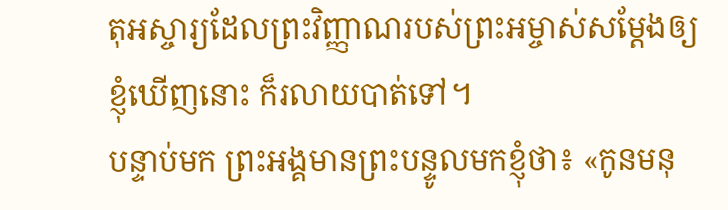តុអស្ចារ្យដែលព្រះវិញ្ញាណរបស់ព្រះអម្ចាស់សម្តែងឲ្យខ្ញុំឃើញនោះ ក៏រលាយបាត់ទៅ។
បន្ទាប់មក ព្រះអង្គមានព្រះបន្ទូលមកខ្ញុំថា៖ «កូនមនុ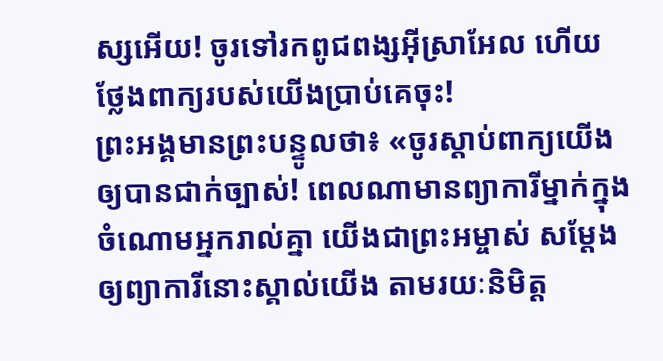ស្សអើយ! ចូរទៅរកពូជពង្សអ៊ីស្រាអែល ហើយថ្លែងពាក្យរបស់យើងប្រាប់គេចុះ!
ព្រះអង្គមានព្រះបន្ទូលថា៖ «ចូរស្ដាប់ពាក្យយើងឲ្យបានជាក់ច្បាស់! ពេលណាមានព្យាការីម្នាក់ក្នុងចំណោមអ្នករាល់គ្នា យើងជាព្រះអម្ចាស់ សម្តែងឲ្យព្យាការីនោះស្គាល់យើង តាមរយៈនិមិត្ត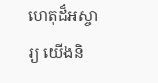ហេតុដ៏អស្ចារ្យ យើងនិ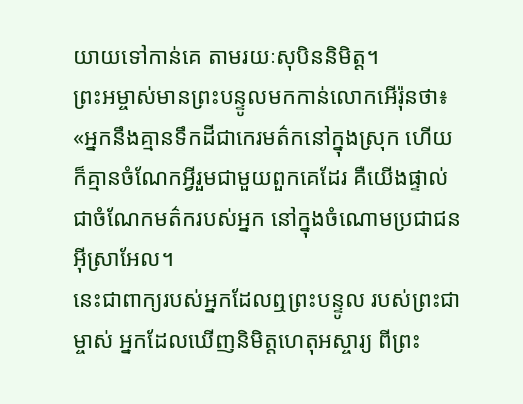យាយទៅកាន់គេ តាមរយៈសុបិននិមិត្ត។
ព្រះអម្ចាស់មានព្រះបន្ទូលមកកាន់លោកអើរ៉ុនថា៖ «អ្នកនឹងគ្មានទឹកដីជាកេរមត៌កនៅក្នុងស្រុក ហើយក៏គ្មានចំណែកអ្វីរួមជាមួយពួកគេដែរ គឺយើងផ្ទាល់ជាចំណែកមត៌ករបស់អ្នក នៅក្នុងចំណោមប្រជាជនអ៊ីស្រាអែល។
នេះជាពាក្យរបស់អ្នកដែលឮព្រះបន្ទូល របស់ព្រះជាម្ចាស់ អ្នកដែលឃើញនិមិត្តហេតុអស្ចារ្យ ពីព្រះ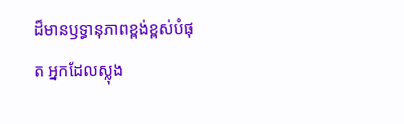ដ៏មានឫទ្ធានុភាពខ្ពង់ខ្ពស់បំផុត អ្នកដែលស្លុង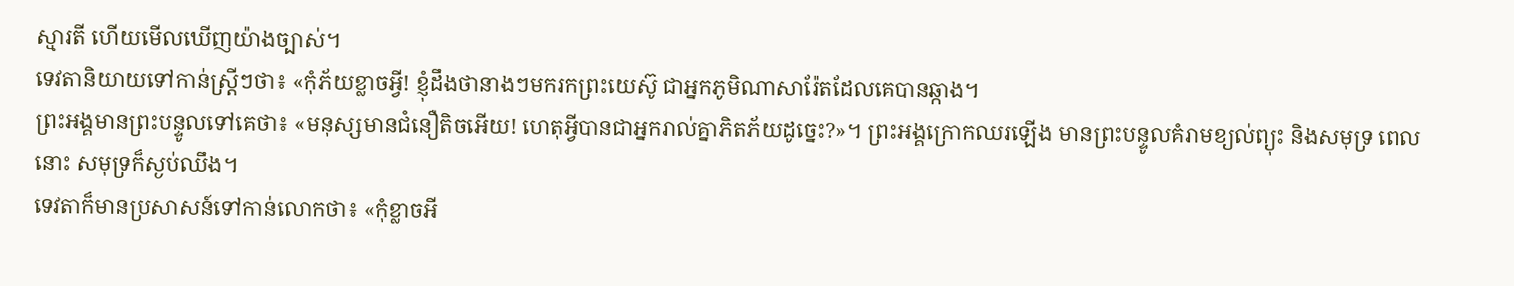ស្មារតី ហើយមើលឃើញយ៉ាងច្បាស់។
ទេវតានិយាយទៅកាន់ស្ត្រីៗថា៖ «កុំភ័យខ្លាចអ្វី! ខ្ញុំដឹងថានាងៗមករកព្រះយេស៊ូ ជាអ្នកភូមិណាសារ៉ែតដែលគេបានឆ្កាង។
ព្រះអង្គមានព្រះបន្ទូលទៅគេថា៖ «មនុស្សមានជំនឿតិចអើយ! ហេតុអ្វីបានជាអ្នករាល់គ្នាភិតភ័យដូច្នេះ?»។ ព្រះអង្គក្រោកឈរឡើង មានព្រះបន្ទូលគំរាមខ្យល់ព្យុះ និងសមុទ្រ ពេលនោះ សមុទ្រក៏ស្ងប់ឈឹង។
ទេវតាក៏មានប្រសាសន៍ទៅកាន់លោកថា៖ «កុំខ្លាចអី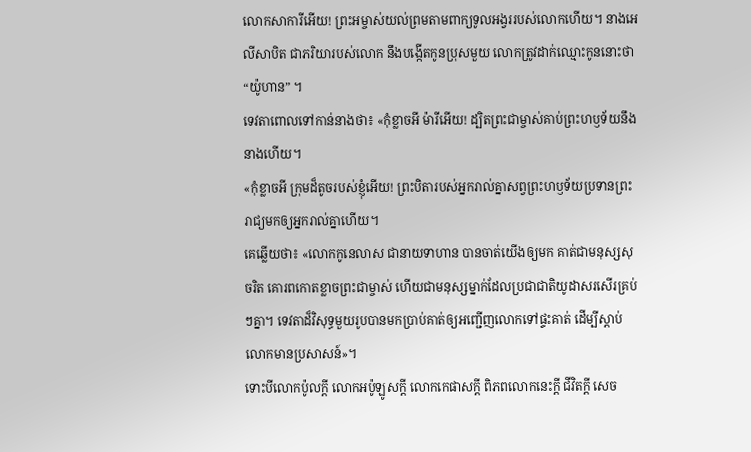លោកសាការីអើយ! ព្រះអម្ចាស់យល់ព្រមតាមពាក្យទូលអង្វររបស់លោកហើយ។ នាងអេលីសាបិត ជាភរិយារបស់លោក នឹងបង្កើតកូនប្រុសមួយ លោកត្រូវដាក់ឈ្មោះកូននោះថា “យ៉ូហាន” ។
ទេវតាពោលទៅកាន់នាងថា៖ «កុំខ្លាចអី ម៉ារីអើយ! ដ្បិតព្រះជាម្ចាស់គាប់ព្រះហឫទ័យនឹងនាងហើយ។
«កុំខ្លាចអី ក្រុមដ៏តូចរបស់ខ្ញុំអើយ! ព្រះបិតារបស់អ្នករាល់គ្នាសព្វព្រះហឫទ័យប្រទានព្រះរាជ្យមកឲ្យអ្នករាល់គ្នាហើយ។
គេឆ្លើយថា៖ «លោកកូនេលាស ជានាយទាហាន បានចាត់យើងឲ្យមក គាត់ជាមនុស្សសុចរិត គោរពកោតខ្លាចព្រះជាម្ចាស់ ហើយជាមនុស្សម្នាក់ដែលប្រជាជាតិយូដាសរសើរគ្រប់ៗគ្នា។ ទេវតាដ៏វិសុទ្ធមួយរូបបានមកប្រាប់គាត់ឲ្យអញ្ជើញលោកទៅផ្ទះគាត់ ដើម្បីស្ដាប់លោកមានប្រសាសន៍»។
ទោះបីលោកប៉ូលក្ដី លោកអប៉ូឡូសក្ដី លោកកេផាសក្ដី ពិភពលោកនេះក្ដី ជីវិតក្ដី សេច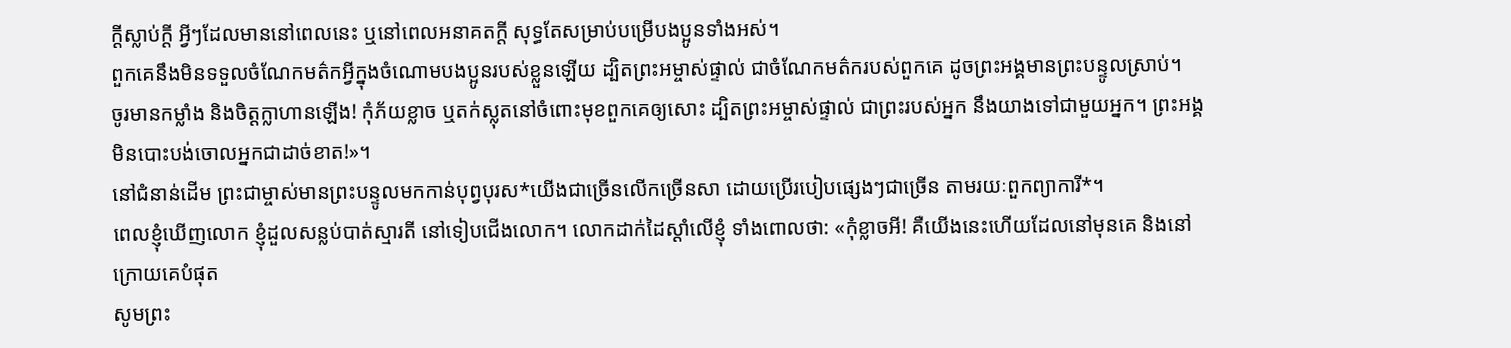ក្ដីស្លាប់ក្ដី អ្វីៗដែលមាននៅពេលនេះ ឬនៅពេលអនាគតក្ដី សុទ្ធតែសម្រាប់បម្រើបងប្អូនទាំងអស់។
ពួកគេនឹងមិនទទួលចំណែកមត៌កអ្វីក្នុងចំណោមបងប្អូនរបស់ខ្លួនឡើយ ដ្បិតព្រះអម្ចាស់ផ្ទាល់ ជាចំណែកមត៌ករបស់ពួកគេ ដូចព្រះអង្គមានព្រះបន្ទូលស្រាប់។
ចូរមានកម្លាំង និងចិត្តក្លាហានឡើង! កុំភ័យខ្លាច ឬតក់ស្លុតនៅចំពោះមុខពួកគេឲ្យសោះ ដ្បិតព្រះអម្ចាស់ផ្ទាល់ ជាព្រះរបស់អ្នក នឹងយាងទៅជាមួយអ្នក។ ព្រះអង្គមិនបោះបង់ចោលអ្នកជាដាច់ខាត!»។
នៅជំនាន់ដើម ព្រះជាម្ចាស់មានព្រះបន្ទូលមកកាន់បុព្វបុរស*យើងជាច្រើនលើកច្រើនសា ដោយប្រើរបៀបផ្សេងៗជាច្រើន តាមរយៈពួកព្យាការី*។
ពេលខ្ញុំឃើញលោក ខ្ញុំដួលសន្លប់បាត់ស្មារតី នៅទៀបជើងលោក។ លោកដាក់ដៃស្ដាំលើខ្ញុំ ទាំងពោលថា: «កុំខ្លាចអី! គឺយើងនេះហើយដែលនៅមុនគេ និងនៅក្រោយគេបំផុត
សូមព្រះ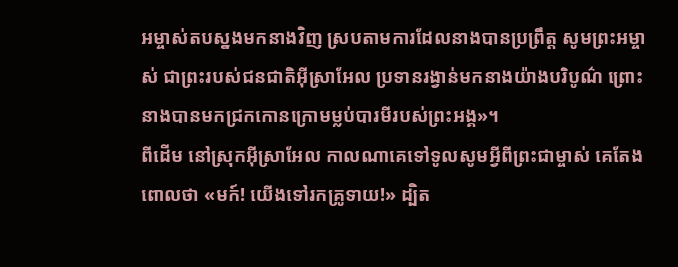អម្ចាស់តបស្នងមកនាងវិញ ស្របតាមការដែលនាងបានប្រព្រឹត្ត សូមព្រះអម្ចាស់ ជាព្រះរបស់ជនជាតិអ៊ីស្រាអែល ប្រទានរង្វាន់មកនាងយ៉ាងបរិបូណ៌ ព្រោះនាងបានមកជ្រកកោនក្រោមម្លប់បារមីរបស់ព្រះអង្គ»។
ពីដើម នៅស្រុកអ៊ីស្រាអែល កាលណាគេទៅទូលសូមអ្វីពីព្រះជាម្ចាស់ គេតែងពោលថា «មក៍! យើងទៅរកគ្រូទាយ!» ដ្បិត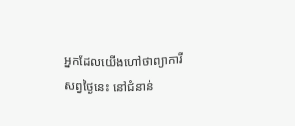អ្នកដែលយើងហៅថាព្យាការីសព្វថ្ងៃនេះ នៅជំនាន់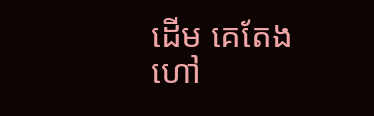ដើម គេតែងហៅ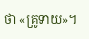ថា «គ្រូទាយ»។